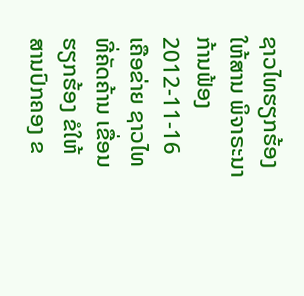ຊາວໄທຮຽກຮ້ອງໃຫ້ສານ ພິຈາຣະນາກ້ານຟ້ອງ
2012-11-16
ເຄືອຂ່າຍ ຊາວໄທ ທີ່ຄັດຄ້ານ ເຂື່ອນ ຮຽກຮ້ອງ ຂໍໃຫ້ ສານປົກຄອງ ຂ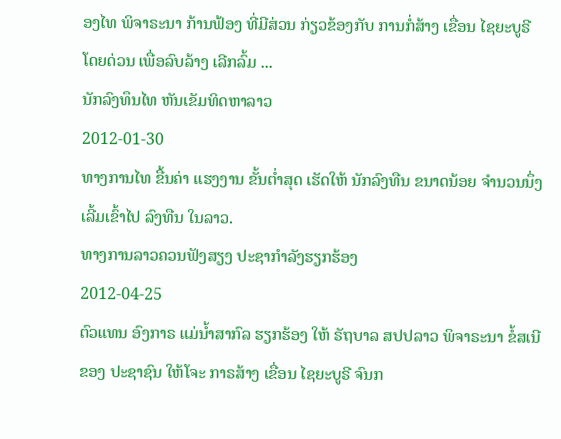ອງໄທ ພິຈາຣະນາ ກ້ານຟ້ອງ ທີ່ມີສ່ວນ ກ່ຽວຂ້ອງກັບ ການກໍ່ສ້າງ ເຂື່ອນ ໄຊຍະບູຣີ ໂດຍດ່ວນ ເພື່ອລົບລ້າງ ເລີກລົ້ມ ...
ນັກລົງທຶນໄທ ຫັນເຂັມທິດຫາລາວ
2012-01-30
ທາງການໄທ ຂື້ນຄ່າ ແຮງງານ ຂັ້ນຕໍ່າສຸດ ເຮັດໃຫ້ ນັກລົງທືນ ຂນາດນ້ອຍ ຈໍານວນນຶ່ງ ເລີ້ມເຂົ້າໄປ ລົງທືນ ໃນລາວ.
ທາງການລາວຄວນຟັງສຽງ ປະຊາກໍາລັງຮຽກຮ້ອງ
2012-04-25
ຕົວແທນ ອົງກາຣ ແມ່ນໍ້າສາກົລ ຮຽກຮ້ອງ ໃຫ້ ຣັຖບາລ ສປປລາວ ພິຈາຣະນາ ຂໍ້ສເນີ ຂອງ ປະຊາຊົນ ໃຫ້ໂຈະ ກາຣສ້າງ ເຂື່ອນ ໄຊຍະບູຣີ ຈົນກ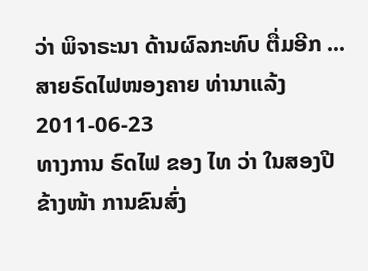ວ່າ ພິຈາຣະນາ ດ້ານຜົລກະທົບ ຕື່ມອີກ ...
ສາຍຣົດໄຟໜອງຄາຍ ທ່ານາແລ້ງ
2011-06-23
ທາງການ ຣົດໄຟ ຂອງ ໄທ ວ່າ ໃນສອງປີ ຂ້າງໜ້າ ການຂົນສົ່ງ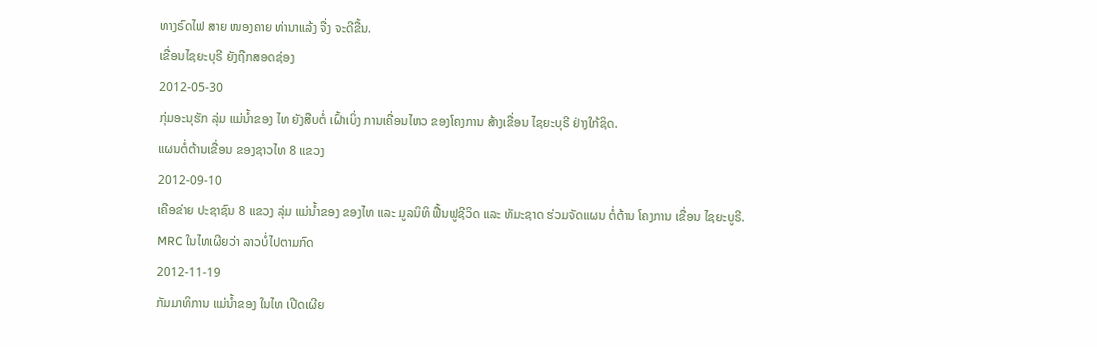ທາງຣົດໄຟ ສາຍ ໜອງຄາຍ ທ່ານາແລ້ງ ຈື່ງ ຈະດີຂື້ນ.
ເຂື່ອນໄຊຍະບຸຣີ ຍັງຖືກສອດຊ່ອງ
2012-05-30
ກຸ່ມອະນຸຮັກ ລຸ່ມ ແມ່ນໍ້າຂອງ ໄທ ຍັງສືບຕໍ່ ເຝົ້າເບິ່ງ ການເຄື່ອນໄຫວ ຂອງໂຄງການ ສ້າງເຂື່ອນ ໄຊຍະບຸຣີ ຢ່າງໃກ້ຊິດ.
ແຜນຕໍ່ຕ້ານເຂື່ອນ ຂອງຊາວໄທ 8 ແຂວງ
2012-09-10
ເຄືອຂ່າຍ ປະຊາຊົນ 8 ແຂວງ ລຸ່ມ ແມ່ນໍ້າຂອງ ຂອງໄທ ແລະ ມູລນິທິ ຟື້ນຟູຊີວິດ ແລະ ທັມະຊາດ ຮ່ວມຈັດແຜນ ຕໍ່ຕ້ານ ໂຄງການ ເຂື່ອນ ໄຊຍະບູຣີ.
MRC ໃນໄທເຜີຍວ່າ ລາວບໍ່ໄປຕາມກົດ
2012-11-19
ກັມມາທິການ ແມ່ນໍ້າຂອງ ໃນໄທ ເປີດເຜີຍ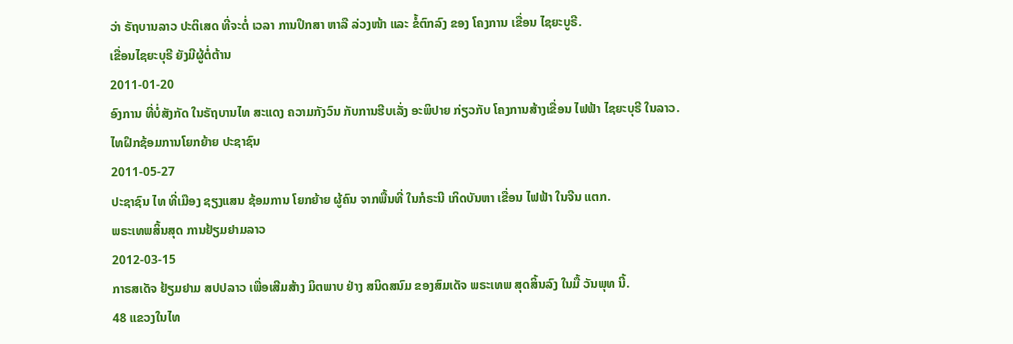ວ່າ ຣັຖບານລາວ ປະຕິເສດ ທີ່ຈະຕໍ່ ເວລາ ການປຶກສາ ຫາລື ລ່ວງໜ້າ ແລະ ຂໍ້ຕົກລົງ ຂອງ ໂຄງການ ເຂື່ອນ ໄຊຍະບູຣີ.
ເຂື່ອນໄຊຍະບຸຣີ ຍັງມີຜູ້ຕໍ່ຕ້ານ
2011-01-20
ອົງການ ທີ່ບໍ່ສັງກັດ ໃນຣັຖບານໄທ ສະແດງ ຄວາມກັງວົນ ກັບການຮີບເລັ່ງ ອະພິປາຍ ກ່ຽວກັບ ໂຄງການສ້າງເຂື່ອນ ໄຟຟ້າ ໄຊຍະບຸຣີ ໃນລາວ.
ໄທຝຶກຊ້ອມການໂຍກຍ້າຍ ປະຊາຊົນ
2011-05-27
ປະຊາຊົນ ໄທ ທີ່ເມືອງ ຊຽງແສນ ຊ້ອມການ ໂຍກຍ້າຍ ຜູ້ຄົນ ຈາກພື້ນທີ່ ໃນກໍຣະນີ ເກິດບັນຫາ ເຂື່ອນ ໄຟຟ້າ ໃນຈີນ ແຕກ.
ພຣະເທພສິ້ນສຸດ ການຢ້ຽມຢາມລາວ
2012-03-15
ກາຣສເດັຈ ຢ້ຽມຢາມ ສປປລາວ ເພື່ອເສີມສ້າງ ມິຕພາບ ຢ່າງ ສນິດສນົມ ຂອງສົມເດັຈ ພຣະເທພ ສຸດສິ້ນລົງ ໃນມື້ ວັນພຸທ ນີ້.
48 ແຂວງໃນໄທ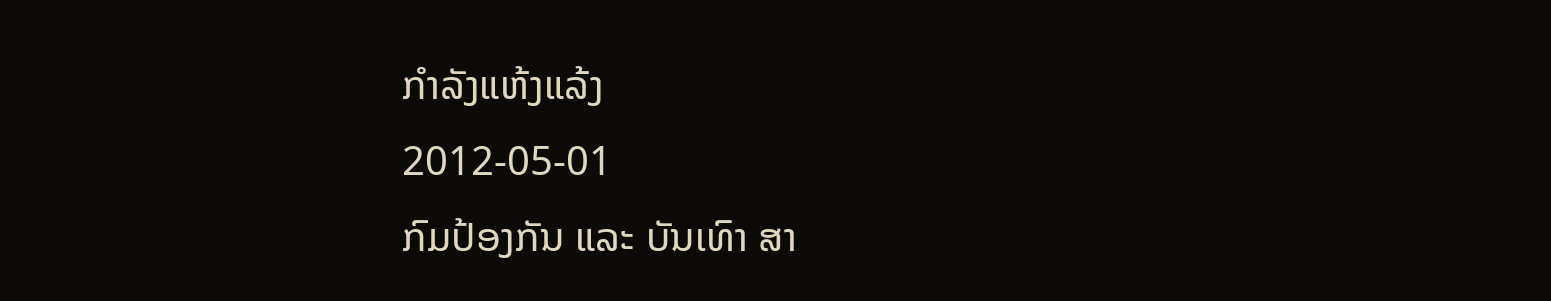ກໍາລັງແຫ້ງແລ້ງ
2012-05-01
ກົມປ້ອງກັນ ແລະ ບັນເທົາ ສາ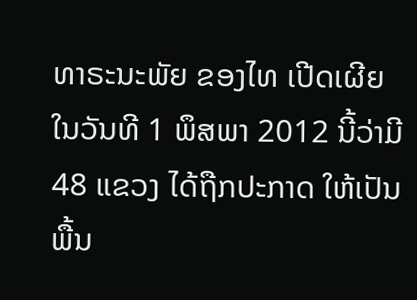ທາຣະນະພັຍ ຂອງໄທ ເປີດເຜີຍ ໃນວັນທີ 1 ພຶສພາ 2012 ນີ້ວ່າມີ 48 ແຂວງ ໄດ້ຖືກປະກາດ ໃຫ້ເປັນ ພື້ນ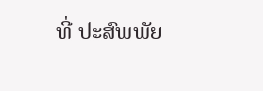ທີ່ ປະສົພພັຍ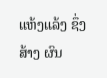ແຫ້ງແລ້ງ ຊຶ່ງສ້າງ ຜົນ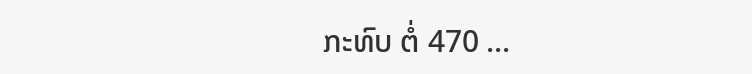ກະທົບ ຕໍ່ 470 ...